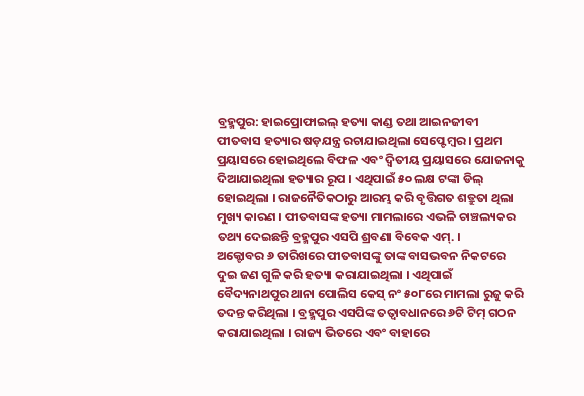ବ୍ରହ୍ମପୁର: ହାଇପ୍ରୋଫାଇଲ୍ ହତ୍ୟା କାଣ୍ଡ ତଥା ଆଇନଜୀବୀ ପୀତବାସ ହତ୍ୟାର ଷଡ଼ଯନ୍ତ୍ର ରଚାଯାଇଥିଲା ସେପ୍ଟେମ୍ବର । ପ୍ରଥମ ପ୍ରୟାସରେ ହୋଇଥିଲେ ବିଫଳ ଏବଂ ଦ୍ୱିତୀୟ ପ୍ରୟାସରେ ଯୋଜନାକୁ ଦିଆଯାଇଥିଲା ହତ୍ୟାର ରୂପ । ଏଥିପାଇଁ ୫୦ ଲକ୍ଷ ଟଙ୍କା ଡିଲ୍ ହୋଇଥିଲା । ରାଜନୈତିକଠାରୁ ଆରମ୍ଭ କରି ବୃତ୍ତିଗତ ଶତ୍ରୁତା ଥିଲା ମୁଖ୍ୟ କାରଣ । ପୀତବାସଙ୍କ ହତ୍ୟା ମାମଲାରେ ଏଭଳି ଚାଞ୍ଚଲ୍ୟକର ତଥ୍ୟ ଦେଇଛନ୍ତି ବ୍ରହ୍ମପୁର ଏସପି ଶ୍ରବଣା ବିବେକ ଏମ୍. ।
ଅକ୍ଟୋବର ୬ ତାରିଖରେ ପୀତବାସଙ୍କୁ ତାଙ୍କ ବାସଭବନ ନିକଟରେ ଦୁଇ ଜଣ ଗୁଳି କରି ହତ୍ୟା କରାଯାଇଥିଲା । ଏଥିପାଇଁ ବୈଦ୍ୟନାଥପୁର ଥାନା ପୋଲିସ କେସ୍ ନଂ ୫୦୮ରେ ମାମଲା ରୁଜୁ କରି ତଦନ୍ତ କରିଥିଲା । ବ୍ରହ୍ମପୁର ଏସପିଙ୍କ ତତ୍ୱାବଧାନରେ ୬ଟି ଟିମ୍ ଗଠନ କରାଯାଇଥିଲା । ରାଜ୍ୟ ଭିତରେ ଏବଂ ବାହାରେ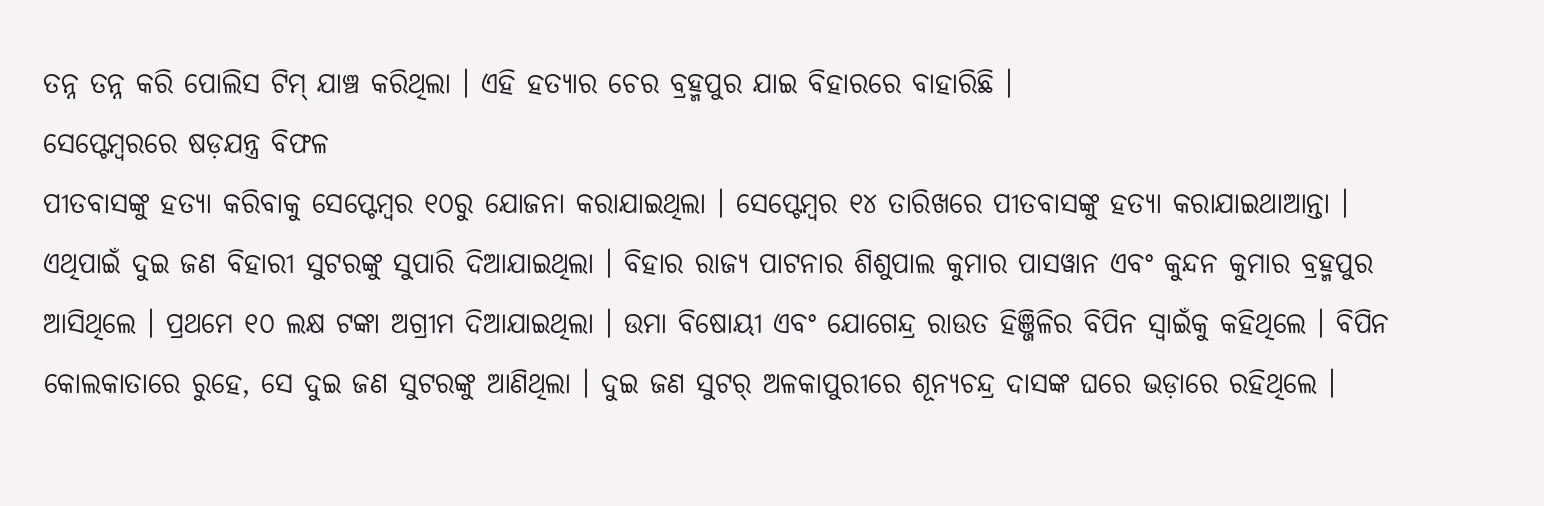ତନ୍ନ ତନ୍ନ କରି ପୋଲିସ ଟିମ୍ ଯାଞ୍ଚ କରିଥିଲା । ଏହି ହତ୍ୟାର ଚେର ବ୍ରହ୍ମପୁର ଯାଇ ବିହାରରେ ବାହାରିଛି ।
ସେପ୍ଟେମ୍ବରରେ ଷଡ଼ଯନ୍ତ୍ର ବିଫଳ
ପୀତବାସଙ୍କୁ ହତ୍ୟା କରିବାକୁ ସେପ୍ଟେମ୍ବର ୧୦ରୁ ଯୋଜନା କରାଯାଇଥିଲା । ସେପ୍ଟେମ୍ବର ୧୪ ତାରିଖରେ ପୀତବାସଙ୍କୁ ହତ୍ୟା କରାଯାଇଥାଆନ୍ତା । ଏଥିପାଇଁ ଦୁଇ ଜଣ ବିହାରୀ ସୁଟରଙ୍କୁ ସୁପାରି ଦିଆଯାଇଥିଲା । ବିହାର ରାଜ୍ୟ ପାଟନାର ଶିଶୁପାଲ କୁମାର ପାସୱାନ ଏବଂ କୁନ୍ଦନ କୁମାର ବ୍ରହ୍ମପୁର ଆସିଥିଲେ । ପ୍ରଥମେ ୧୦ ଲକ୍ଷ ଟଙ୍କା ଅଗ୍ରୀମ ଦିଆଯାଇଥିଲା । ଉମା ବିଷୋୟୀ ଏବଂ ଯୋଗେନ୍ଦ୍ର ରାଉତ ହିଞ୍ଜିଳିର ବିପିନ ସ୍ୱାଇଁକୁ କହିଥିଲେ । ବିପିନ କୋଲକାତାରେ ରୁହେ, ସେ ଦୁଇ ଜଣ ସୁଟରଙ୍କୁ ଆଣିଥିଲା । ଦୁଇ ଜଣ ସୁଟର୍ ଅଳକାପୁରୀରେ ଶୂନ୍ୟଚନ୍ଦ୍ର ଦାସଙ୍କ ଘରେ ଭଡ଼ାରେ ରହିଥିଲେ ।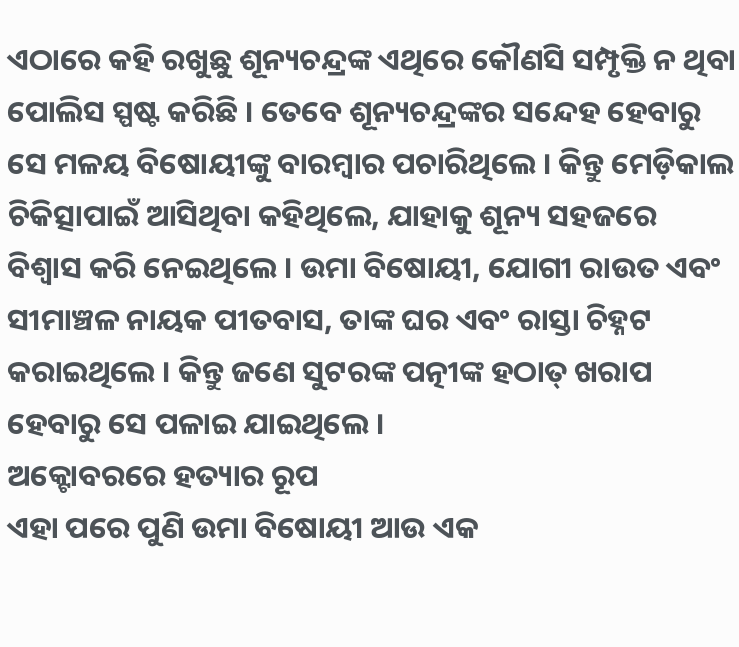ଏଠାରେ କହି ରଖୁଛୁ ଶୂନ୍ୟଚନ୍ଦ୍ରଙ୍କ ଏଥିରେ କୌଣସି ସମ୍ପୃକ୍ତି ନ ଥିବା ପୋଲିସ ସ୍ପଷ୍ଟ କରିଛି । ତେବେ ଶୂନ୍ୟଚନ୍ଦ୍ରଙ୍କର ସନ୍ଦେହ ହେବାରୁ ସେ ମଳୟ ବିଷୋୟୀଙ୍କୁ ବାରମ୍ବାର ପଚାରିଥିଲେ । କିନ୍ତୁ ମେଡ଼ିକାଲ ଚିକିତ୍ସାପାଇଁ ଆସିଥିବା କହିଥିଲେ, ଯାହାକୁ ଶୂନ୍ୟ ସହଜରେ ବିଶ୍ୱାସ କରି ନେଇଥିଲେ । ଉମା ବିଷୋୟୀ, ଯୋଗୀ ରାଉତ ଏବଂ ସୀମାଞ୍ଚଳ ନାୟକ ପୀତବାସ, ତାଙ୍କ ଘର ଏବଂ ରାସ୍ତା ଚିହ୍ନଟ କରାଇଥିଲେ । କିନ୍ତୁ ଜଣେ ସୁଟରଙ୍କ ପତ୍ନୀଙ୍କ ହଠାତ୍ ଖରାପ ହେବାରୁ ସେ ପଳାଇ ଯାଇଥିଲେ ।
ଅକ୍ଟୋବରରେ ହତ୍ୟାର ରୂପ
ଏହା ପରେ ପୁଣି ଉମା ବିଷୋୟୀ ଆଉ ଏକ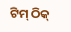ଟିମ୍ ଠିକ୍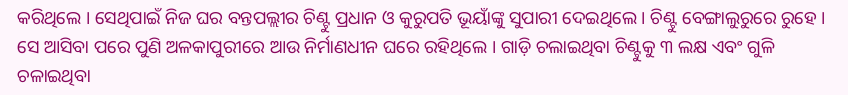କରିଥିଲେ । ସେଥିପାଇଁ ନିଜ ଘର ବନ୍ତପଲ୍ଲୀର ଚିଣ୍ଟୁ ପ୍ରଧାନ ଓ କୁରୁପତି ଭୂୟାଁଙ୍କୁ ସୁପାରୀ ଦେଇଥିଲେ । ଚିଣ୍ଟୁ ବେଙ୍ଗାଲୁରୁରେ ରୁହେ । ସେ ଆସିବା ପରେ ପୁଣି ଅଳକାପୁରୀରେ ଆଉ ନିର୍ମାଣଧୀନ ଘରେ ରହିଥିଲେ । ଗାଡ଼ି ଚଲାଇଥିବା ଚିଣ୍ଟୁକୁ ୩ ଲକ୍ଷ ଏବଂ ଗୁଳି ଚଳାଇଥିବା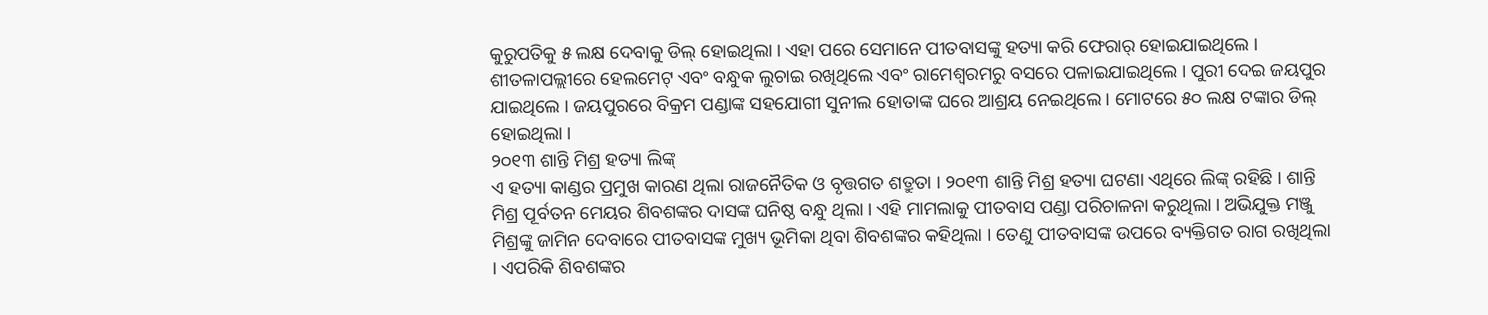କୁରୁପତିକୁ ୫ ଲକ୍ଷ ଦେବାକୁ ଡିଲ୍ ହୋଇଥିଲା । ଏହା ପରେ ସେମାନେ ପୀତବାସଙ୍କୁ ହତ୍ୟା କରି ଫେରାର୍ ହୋଇଯାଇଥିଲେ । ଶୀତଳାପଲ୍ଲୀରେ ହେଲମେଟ୍ ଏବଂ ବନ୍ଧୁକ ଲୁଚାଇ ରଖିଥିଲେ ଏବଂ ରାମେଶ୍ୱରମରୁ ବସରେ ପଳାଇଯାଇଥିଲେ । ପୁରୀ ଦେଇ ଜୟପୁର ଯାଇଥିଲେ । ଜୟପୁରରେ ବିକ୍ରମ ପଣ୍ଡାଙ୍କ ସହଯୋଗୀ ସୁନୀଲ ହୋତାଙ୍କ ଘରେ ଆଶ୍ରୟ ନେଇଥିଲେ । ମୋଟରେ ୫୦ ଲକ୍ଷ ଟଙ୍କାର ଡିଲ୍ ହୋଇଥିଲା ।
୨୦୧୩ ଶାନ୍ତି ମିଶ୍ର ହତ୍ୟା ଲିଙ୍କ୍
ଏ ହତ୍ୟା କାଣ୍ଡର ପ୍ରମୁଖ କାରଣ ଥିଲା ରାଜନୈତିକ ଓ ବୃତ୍ତଗତ ଶତ୍ରୁତା । ୨୦୧୩ ଶାନ୍ତି ମିଶ୍ର ହତ୍ୟା ଘଟଣା ଏଥିରେ ଲିଙ୍କ୍ ରହିଛି । ଶାନ୍ତି ମିଶ୍ର ପୂର୍ବତନ ମେୟର ଶିବଶଙ୍କର ଦାସଙ୍କ ଘନିଷ୍ଠ ବନ୍ଧୁ ଥିଲା । ଏହି ମାମଲାକୁ ପୀତବାସ ପଣ୍ଡା ପରିଚାଳନା କରୁଥିଲା । ଅଭିଯୁକ୍ତ ମଞ୍ଜୁ ମିଶ୍ରଙ୍କୁ ଜାମିନ ଦେବାରେ ପୀତବାସଙ୍କ ମୁଖ୍ୟ ଭୂମିକା ଥିବା ଶିବଶଙ୍କର କହିଥିଲା । ତେଣୁ ପୀତବାସଙ୍କ ଉପରେ ବ୍ୟକ୍ତିଗତ ରାଗ ରଖିଥିଲା । ଏପରିକି ଶିବଶଙ୍କର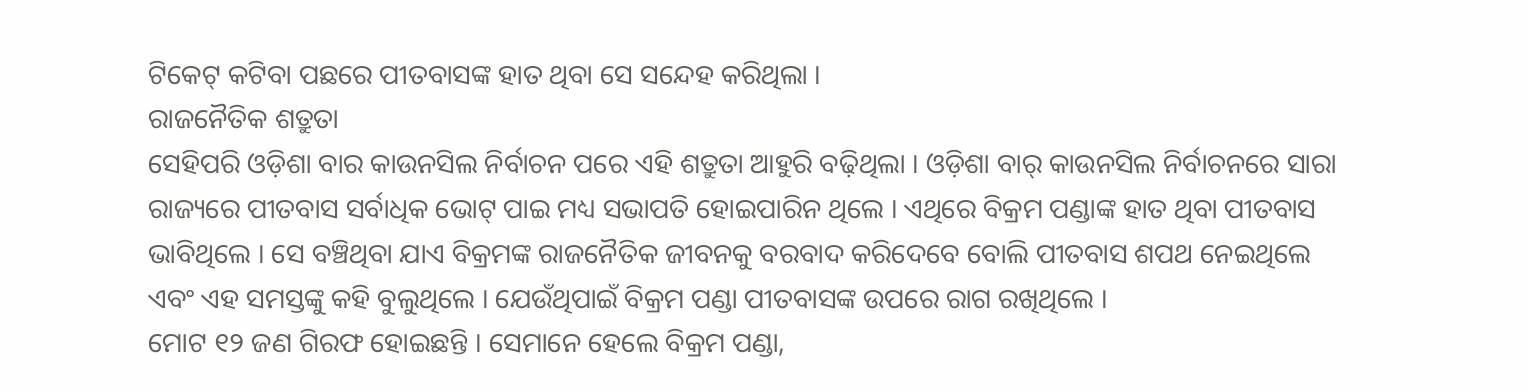ଟିକେଟ୍ କଟିବା ପଛରେ ପୀତବାସଙ୍କ ହାତ ଥିବା ସେ ସନ୍ଦେହ କରିଥିଲା ।
ରାଜନୈତିକ ଶତ୍ରୁତା
ସେହିପରି ଓଡ଼ିଶା ବାର କାଉନସିଲ ନିର୍ବାଚନ ପରେ ଏହି ଶତ୍ରୁତା ଆହୁରି ବଢ଼ିଥିଲା । ଓଡ଼ିଶା ବାର୍ କାଉନସିଲ ନିର୍ବାଚନରେ ସାରା ରାଜ୍ୟରେ ପୀତବାସ ସର୍ବାଧିକ ଭୋଟ୍ ପାଇ ମଧ୍ୟ ସଭାପତି ହୋଇପାରିନ ଥିଲେ । ଏଥିରେ ବିକ୍ରମ ପଣ୍ଡାଙ୍କ ହାତ ଥିବା ପୀତବାସ ଭାବିଥିଲେ । ସେ ବଞ୍ଚିଥିବା ଯାଏ ବିକ୍ରମଙ୍କ ରାଜନୈତିକ ଜୀବନକୁ ବରବାଦ କରିଦେବେ ବୋଲି ପୀତବାସ ଶପଥ ନେଇଥିଲେ ଏବଂ ଏହ ସମସ୍ତଙ୍କୁ କହି ବୁଲୁଥିଲେ । ଯେଉଁଥିପାଇଁ ବିକ୍ରମ ପଣ୍ଡା ପୀତବାସଙ୍କ ଉପରେ ରାଗ ରଖିଥିଲେ ।
ମୋଟ ୧୨ ଜଣ ଗିରଫ ହୋଇଛନ୍ତି । ସେମାନେ ହେଲେ ବିକ୍ରମ ପଣ୍ଡା,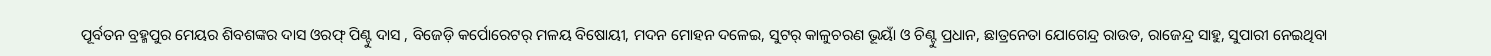ପୂର୍ବତନ ବ୍ରହ୍ମପୁର ମେୟର ଶିବଶଙ୍କର ଦାସ ଓରଫ୍ ପିଣ୍ଟୁ ଦାସ , ବିଜେଡ଼ି କର୍ପୋରେଟର୍ ମଳୟ ବିଷୋୟୀ, ମଦନ ମୋହନ ଦଳେଇ, ସୁଟର୍ କାଳୁଚରଣ ଭୂୟାଁ ଓ ଚିଣ୍ଟୁ ପ୍ରଧାନ, ଛାତ୍ରନେତା ଯୋଗେନ୍ଦ୍ର ରାଉତ, ରାଜେନ୍ଦ୍ର ସାହୁ, ସୁପାରୀ ନେଇଥିବା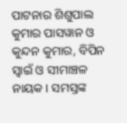ପାଟନାର ଶିଶୁପାଲ କୁମାର ପାସୱାନ ଓ କୁନ୍ଦନ କୁମାର, ବିପିନ ସ୍ୱାଇଁ ଓ ସୀମାଞ୍ଚଳ ନାୟକ । ସମସ୍ତଙ୍କ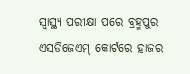ସ୍ୱାସ୍ଥ୍ୟ ପରୀକ୍ଷା ପରେ ବ୍ରହ୍ମପୁର ଏସଡିଜେଏମ୍ କୋର୍ଟରେ ହାଜର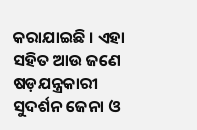କରାଯାଇଛି । ଏହା ସହିତ ଆଉ ଜଣେ ଷଡ଼ଯନ୍ତ୍ରକାରୀ ସୁଦର୍ଶନ ଜେନା ଓ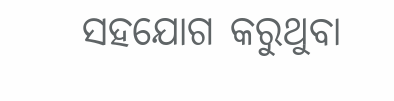ସହଯୋଗ କରୁଥୁବା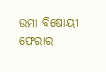ଉମା ବିଷୋୟୀ ଫେରାର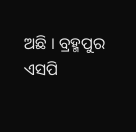ଅଛି । ବ୍ରହ୍ମପୁର ଏସପି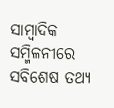ସାମ୍ବାଦିକ ସମ୍ମିଳନୀରେ ସବିଶେଷ ତଥ୍ୟ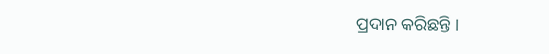ପ୍ରଦାନ କରିଛନ୍ତି ।